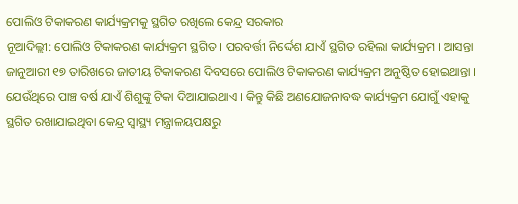ପୋଲିଓ ଟିକାକରଣ କାର୍ଯ୍ୟକ୍ରମକୁ ସ୍ଥଗିତ ରଖିଲେ କେନ୍ଦ୍ର ସରକାର
ନୂଆଦିଲ୍ଲୀ: ପୋଲିଓ ଟିକାକରଣ କାର୍ଯ୍ୟକ୍ରମ ସ୍ଥଗିତ । ପରବର୍ତ୍ତୀ ନିର୍ଦ୍ଦେଶ ଯାଏଁ ସ୍ଥଗିତ ରହିଲା କାର୍ଯ୍ୟକ୍ରମ । ଆସନ୍ତା ଜାନୁଆରୀ ୧୭ ତାରିଖରେ ଜାତୀୟ ଟିକାକରଣ ଦିବସରେ ପୋଲିଓ ଟିକାକରଣ କାର୍ଯ୍ୟକ୍ରମ ଅନୁଷ୍ଠିତ ହୋଇଥାନ୍ତା । ଯେଉଁଥିରେ ପାଞ୍ଚ ବର୍ଷ ଯାଏଁ ଶିଶୁଙ୍କୁ ଟିକା ଦିଆଯାଇଥାଏ । କିନ୍ତୁ କିଛି ଅଣଯୋଜନାବଦ୍ଧ କାର୍ଯ୍ୟକ୍ରମ ଯୋଗୁଁ ଏହାକୁ ସ୍ଥଗିତ ରଖାଯାଇଥିବା କେନ୍ଦ୍ର ସ୍ୱାସ୍ଥ୍ୟ ମନ୍ତ୍ରାଳୟପକ୍ଷରୁ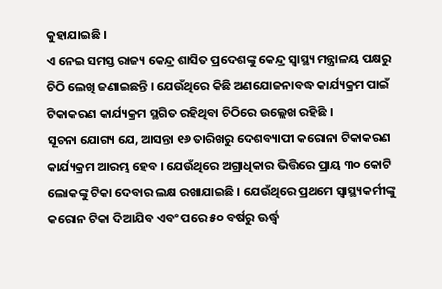କୁହାଯାଇଛି ।
ଏ ନେଇ ସମସ୍ତ ରାଜ୍ୟ କେନ୍ଦ୍ର ଶାସିତ ପ୍ରଦେଶଙ୍କୁ କେନ୍ଦ୍ର ସ୍ୱାସ୍ଥ୍ୟ ମନ୍ତ୍ରାଳୟ ପକ୍ଷରୁ ଚିଠି ଲେଖି ଜଣାଇଛନ୍ତି । ଯେଉଁଥିରେ କିଛି ଅଣଯୋଜନାବଦ୍ଧ କାର୍ଯ୍ୟକ୍ରମ ପାଇଁ ଟିକାକରଣ କାର୍ଯ୍ୟକ୍ରମ ସ୍ଥଗିତ ରହିଥିବା ଚିଠିରେ ଉଲ୍ଲେଖ ରହିଛି ।
ସୂଚନା ଯୋଗ୍ୟ ଯେ, ଆସନ୍ତା ୧୬ ତାରିଖରୁ ଦେଶବ୍ୟାପୀ କରୋନା ଟିକାକରଣ କାର୍ଯ୍ୟକ୍ରମ ଆରମ୍ଭ ହେବ । ଯେଉଁଥିରେ ଅଗ୍ରାଧିକାର ଭିତ୍ତିରେ ପ୍ରାୟ ୩୦ କୋଟି ଲୋକଙ୍କୁ ଟିକା ଦେବାର ଲକ୍ଷ ରଖାଯାଇଛି । ଯେଉଁଥିରେ ପ୍ରଥମେ ସ୍ୱାସ୍ଥ୍ୟକର୍ମୀଙ୍କୁ କରୋନ ଟିକା ଦିଆଯିବ ଏବଂ ପରେ ୫୦ ବର୍ଷରୁ ଊର୍ଦ୍ଧ୍ୱ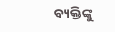ବ୍ୟକ୍ତିଙ୍କୁ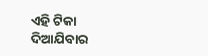ଏହି ଟିକା ଦିଆଯିବାର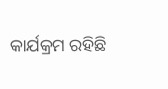କାର୍ଯକ୍ରମ ରହିଛି